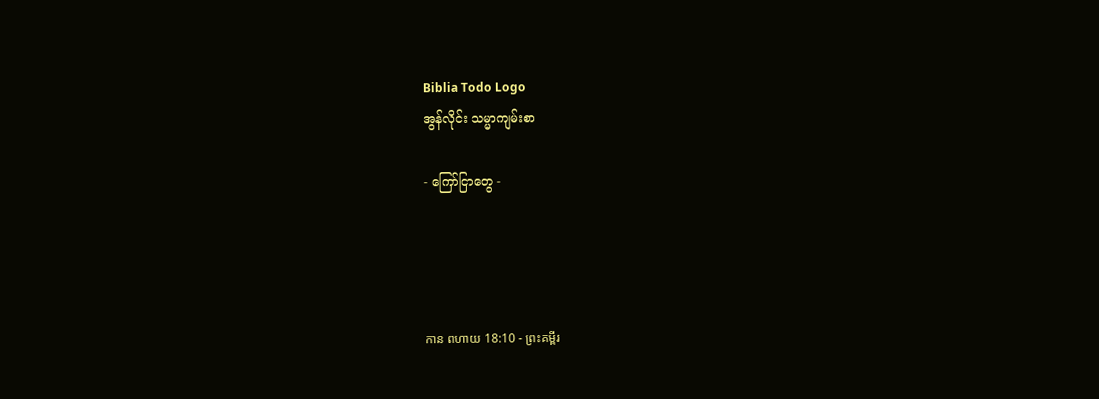Biblia Todo Logo
အွန်လိုင်း သမ္မာကျမ်းစာ

- ကြော်ငြာတွေ -




កាន ពហាយ 18:10 - ព្រះគម្ពីរ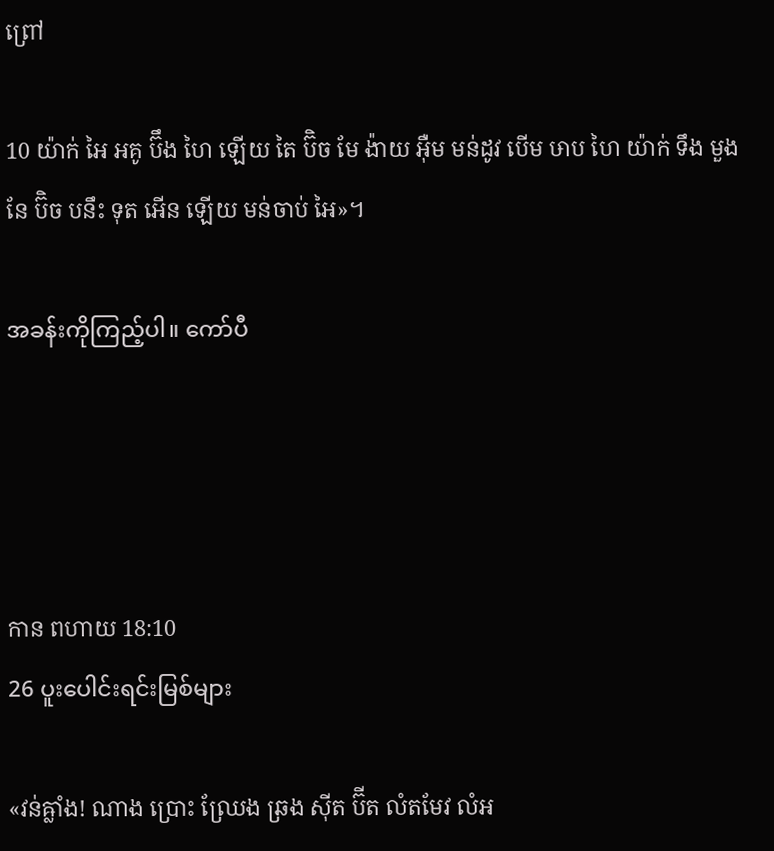ព្រៅ

10 យ៉ាក់ អៃ អគូ ប៊ឹង ហៃ ឡើយ តៃ ប៊ិច មែ ង៉ាយ អ៊ឺម មន់ដូវ បើម ឞាប ហៃ យ៉ាក់ ទឹង មួង នែ ប៊ិច បនឹះ ទុត អើន ឡើយ មន់ចាប់ អៃ»។

အခန်းကိုကြည့်ပါ။ ကော်ပီ




កាន ពហាយ 18:10
26 ပူးပေါင်းရင်းမြစ်များ

«វន់ឝ្លាំង! ណាង ប្រោះ ឈ្រែង ឆ្រង ស៊ីត ប៊ីត លំតមែវ លំអ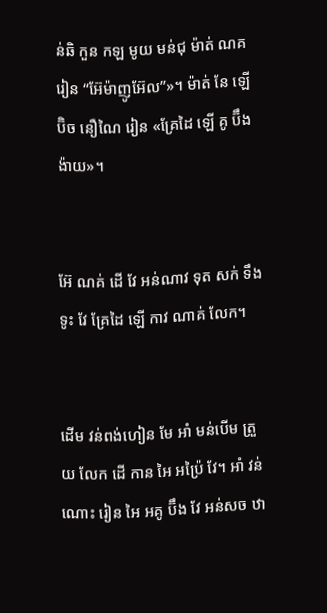ន់ឆិ កួន កឡ មូយ មន់ជុ ម៉ាត់ ណគ រៀន “អ៊ែម៉ាញូអ៊ែល”»។ ម៉ាត់ នែ ឡើ ប៊ិច នឿណៃ រៀន «គ្រែដៃ ឡើ គូ ប៊ឹង ង៉ាយ»។


អ៊ែ ណគ់ ដើ វែ អន់ណាវ ទុត សក់ ទឹង ទូះ វែ គ្រែដៃ ឡើ កាវ ណាគ់ លែក។


ដើម វន់ពង់ហៀន មែ អាំ មន់បើម ត្រួយ លែក ដើ កាន អៃ អប៉្រៃ វែ។ អាំ វន់ណោះ រៀន អៃ អគូ ប៊ឹង វែ អន់សច ឋា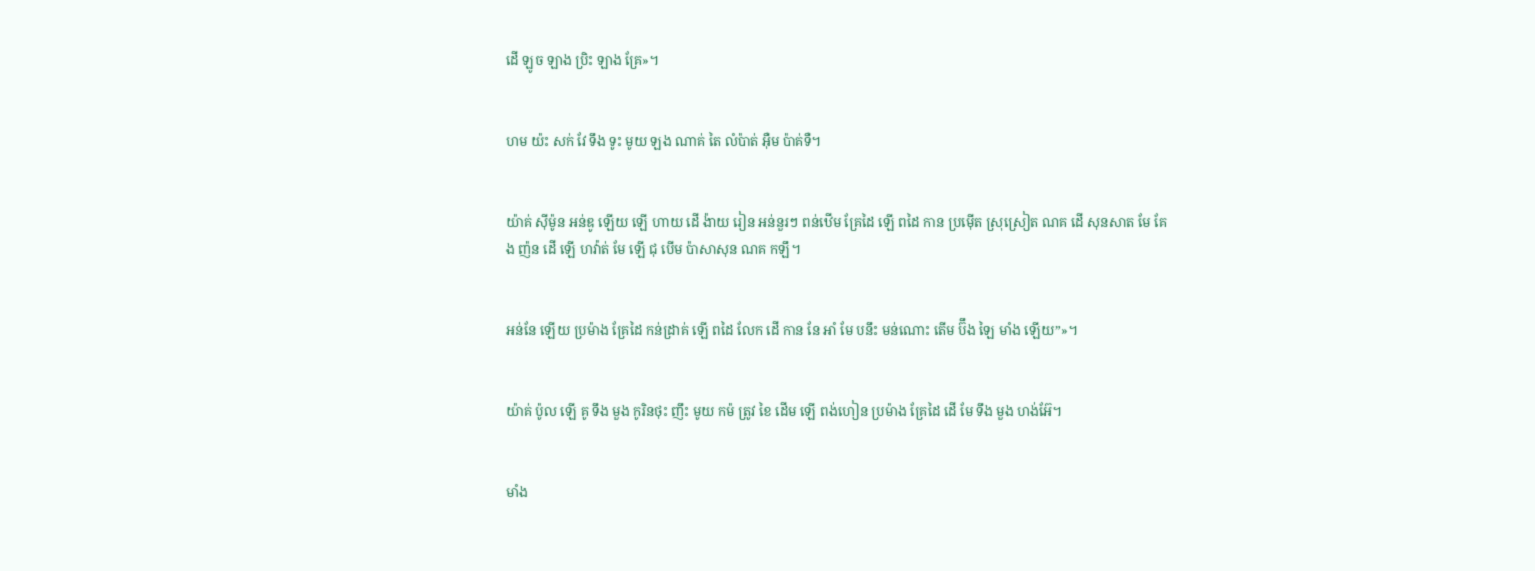ដើ ឡូច ឡាង ប្រិះ ឡាង គ្រែ»។


ហម យ៉ះ សក់ វែ ទឹង ទូះ មូយ ឡង ណាគ់ តៃ លំប៉ាត់ អ៊ឺម ប៉ាគ់ទឺ។


យ៉ាគ់ ស៊ីម៉ូន អន់ឌូ ឡើយ ឡើ ហាយ ដើ ង៉ាយ រៀន អន់នួរៗ ពន់ឋើម គ្រែដៃ ឡើ ពដៃ កាន ប្រម៉ើត ស្រុស្រៀត ណគ ដើ សុនសាត មែ គែង ញ៉ន ដើ ឡើ ហវ៉ាត់ មែ ឡើ ជុ បើម ប៉ាសាសុន ណគ កឡឹ។


អន់នែ ឡើយ ប្រម៉ាង គ្រែដៃ កន់ដ្រាគ់ ឡើ ពដៃ លែក ដើ កាន នែ អាំ មែ បនឹះ មន់ណោះ តើម ប៊ឹង ឡៃ មាំង ឡើយ”»។


យ៉ាគ់ ប៉ូល ឡើ គូ ទឹង មួង កូរិនថុះ ញឹះ មូយ កម៉ ត្រូវ ខៃ ដើម ឡើ ពង់ហៀន ប្រម៉ាង គ្រែដៃ ដើ មែ ទឹង មួង ហង់អ៊ែ។


មាំង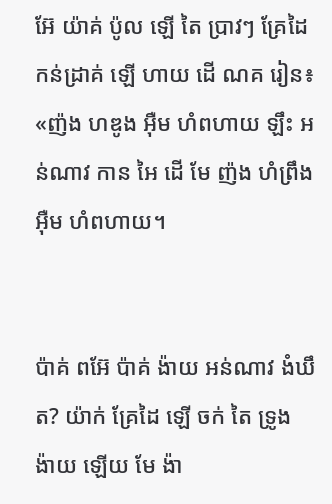អ៊ែ យ៉ាគ់ ប៉ូល ឡើ តៃ ប្រាវៗ គ្រែដៃ កន់ដ្រាគ់ ឡើ ហាយ ដើ ណគ រៀន៖ «ញ៉ង ហឌូង អ៊ឺម ហំពហាយ ឡឹះ អន់ណាវ កាន អៃ ដើ មែ ញ៉ង ហំព្រឹង អ៊ឺម ហំពហាយ។


ប៉ាគ់ ពអ៊ែ ប៉ាគ់ ង៉ាយ អន់ណាវ ងំឃឹត? យ៉ាក់ គ្រែដៃ ឡើ ចក់ តៃ ទ្រូង ង៉ាយ ឡើយ មែ ង៉ា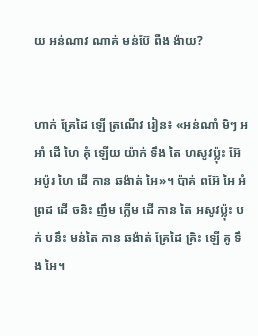យ អន់ណាវ ណាគ់ មន់ប៊ែ ពឺង ង៉ាយ?


ហាក់ គ្រែដៃ ឡើ ត្រណើវ រៀន៖ «អន់ណាំ មិៗ អអាំ ដើ ហៃ គុំ ឡើយ យ៉ាក់ ទឹង តៃ ហសូវប៉្លុះ អ៊ែ អប៉ូរ ហៃ ដើ កាន ឆង៉ាត់ អៃ»។ ប៉ាគ់ ពអ៊ែ អៃ អំព្រដ ដើ ចនិះ ញឹម ក្លើម ដើ កាន តៃ អសូវប៉្លុះ បក់ បនឹះ មន់តៃ កាន ឆង៉ាត់ គ្រែដៃ គ្រិះ ឡើ គូ ទឹង អៃ។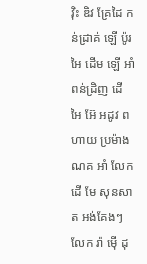វ៉ិះ ឌិវ គ្រែដៃ កន់ដ្រាគ់ ឡើ ប៉ូរ អៃ ដើម ឡើ អាំ ពន់ដ្រិញ ដើ អៃ អ៊ែ អដូវ ពហាយ ប្រម៉ាង ណគ អាំ លែក ដើ មែ សុនសាត អង់គែងៗ លែក រ៉ា ម៉ើ ដុ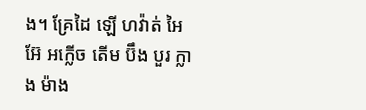ង។ គ្រែដៃ ឡើ ហវ៉ាត់ អៃ អ៊ែ អក្លើច តើម ប៊ឹង បួរ ក្លាង ម៉ាង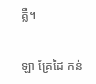គ្លឺ។


ឡា គ្រែដៃ កន់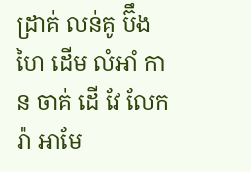ដ្រាគ់ លន់គូ ប៊ឹង ហៃ ដើម លំអាំ កាន ចាគ់ ដើ វែ លែក រ៉ា អាមែ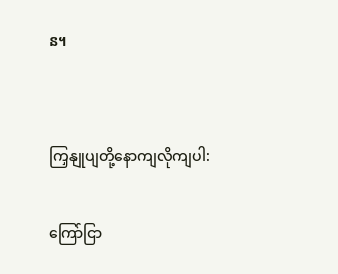ន។


ကြှနျုပျတို့နောကျလိုကျပါ:

ကြော်ငြာ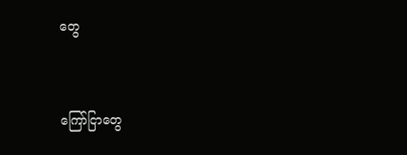တွေ


ကြော်ငြာတွေ